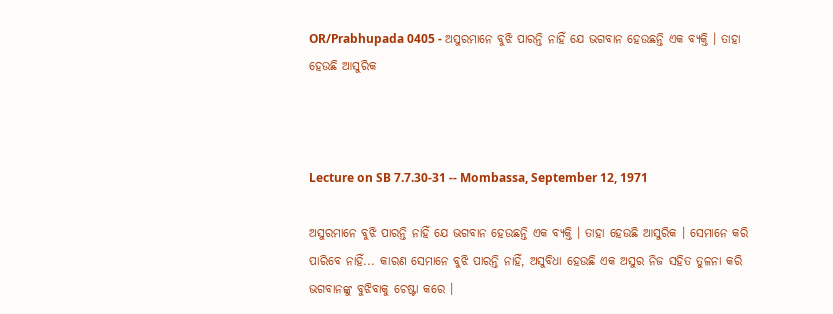OR/Prabhupada 0405 - ଅସୁରମାନେ ବୁଝି ପାରନ୍ତି ନାହିଁ ଯେ ଭଗବାନ ହେଉଛନ୍ତି ଏକ ବ୍ୟକ୍ତି । ତାହା ହେଉଛି ଆସୁରିକ



Lecture on SB 7.7.30-31 -- Mombassa, September 12, 1971

ଅସୁରମାନେ ବୁଝି ପାରନ୍ତି ନାହିଁ ଯେ ଭଗବାନ ହେଉଛନ୍ତି ଏକ ବ୍ୟକ୍ତି । ତାହା ହେଉଛି ଆସୁରିକ । ସେମାନେ କରି ପାରିବେ ନାହିଁ... କାରଣ ସେମାନେ ବୁଝି ପାରନ୍ତି ନାହିଁ, ଅସୁବିଧା ହେଉଛି ଏକ ଅସୁର ନିଜ ସହିତ ତୁଳନା କରି ଭଗବାନଙ୍କୁ ବୁଝିବାକୁ ଚେଷ୍ଟା କରେ ।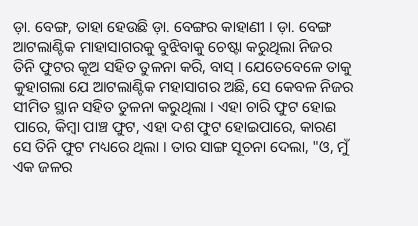ଡ଼ା. ବେଙ୍ଗ, ତାହା ହେଉଛି ଡ଼ା. ବେଙ୍ଗର କାହାଣୀ । ଡ଼ା. ବେଙ୍ଗ ଆଟଲାଣ୍ଟିକ ମାହାସାଗରକୁ ବୁଝିବାକୁ ଚେଷ୍ଟା କରୁଥିଲା ନିଜର ତିନି ଫୁଟର କୂଅ ସହିତ ତୁଳନା କରି, ବାସ୍ । ଯେତେବେଳେ ତାକୁ କୁହାଗଲା ଯେ ଆଟଲାଣ୍ଟିକ ମହାସାଗର ଅଛି, ସେ କେବଳ ନିଜର ସୀମିତ ସ୍ଥାନ ସହିତ ତୁଳନା କରୁଥିଲା । ଏହା ଚାରି ଫୁଟ ହୋଇ ପାରେ, କିମ୍ଵା ପାଞ୍ଚ ଫୁଟ, ଏହା ଦଶ ଫୁଟ ହୋଇପାରେ, କାରଣ ସେ ତିନି ଫୁଟ ମଧ୍ୟରେ ଥିଲା । ତାର ସାଙ୍ଗ ସୂଚନା ଦେଲା, "ଓ, ମୁଁ ଏକ ଜଳର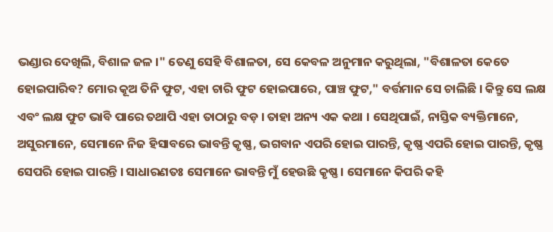ଭଣ୍ଡାର ଦେଖିଲି, ବିଶାଳ ଜଳ ।" ତେଣୁ ସେହି ବିଶାଳତା, ସେ କେବଳ ଅନୁମାନ କରୁଥିଲା, "ବିଶାଳତା କେତେ ହୋଇପାରିବ? ମୋର କୂଅ ତିନି ଫୁଟ, ଏହା ଚାରି ଫୁଟ ହୋଇପାରେ, ପାଞ୍ଚ ଫୁଟ," ବର୍ତ୍ତମାନ ସେ ଚାଲିଛି । କିନ୍ତୁ ସେ ଲକ୍ଷ ଏବଂ ଲକ୍ଷ ଫୁଟ ଭାବି ପାରେ ତଥାପି ଏହା ତାଠାରୁ ବଡ଼ । ତାହା ଅନ୍ୟ ଏକ କଥା । ସେଥିପାଇଁ, ନାସ୍ତିକ ବ୍ୟକ୍ତିମାନେ, ଅସୁରମାନେ, ସେମାନେ ନିଜ ହିସାବରେ ଭାବନ୍ତି କୃଷ୍ଣ, ଭଗବାନ ଏପରି ହୋଇ ପାରନ୍ତି, କୃଷ୍ଣ ଏପରି ହୋଇ ପାରନ୍ତି, କୃଷ୍ଣ ସେପରି ହୋଇ ପାରନ୍ତି । ସାଧାରଣତଃ ସେମାନେ ଭାବନ୍ତି ମୁଁ ହେଉଛି କୃଷ୍ଣ । ସେମାନେ କିପରି କହି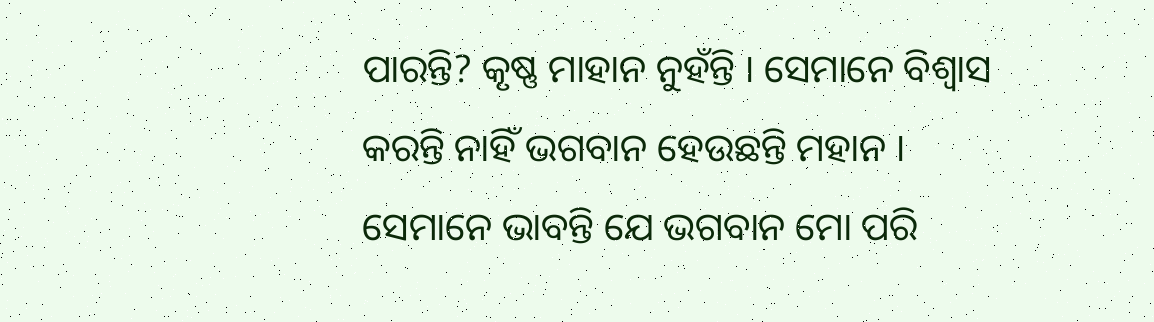ପାରନ୍ତି? କୃଷ୍ଣ ମାହାନ ନୁହଁନ୍ତି । ସେମାନେ ବିଶ୍ଵାସ କରନ୍ତି ନାହିଁ ଭଗବାନ ହେଉଛନ୍ତି ମହାନ । ସେମାନେ ଭାବନ୍ତି ଯେ ଭଗବାନ ମୋ ପରି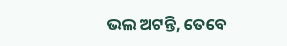ଭଲ ଅଟନ୍ତି, ତେବେ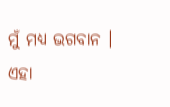ମୁଁ ମଧ୍ୟ ଭଗବାନ । ଏହା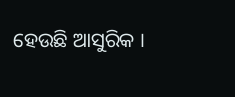ହେଉଛି ଆସୁରିକ ।